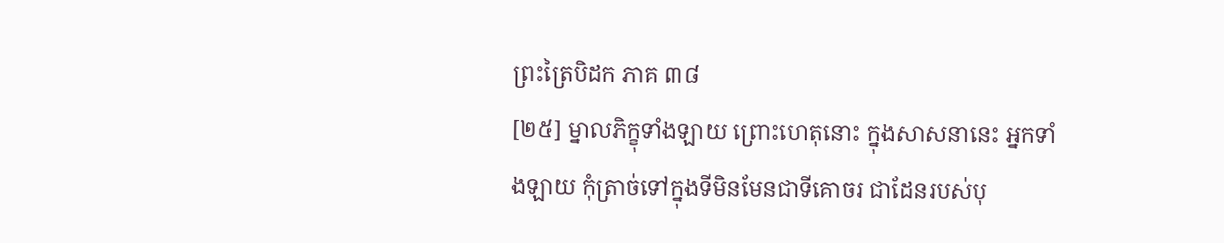ព្រះត្រៃបិដក ភាគ ៣៨
[២៥] ម្នាលភិក្ខុទាំងឡាយ ព្រោះហេតុនោះ ក្នុងសាសនានេះ អ្នកទាំងឡាយ កុំត្រាច់ទៅក្នុងទីមិនមែនជាទីគោចរ ជាដែនរបស់បុ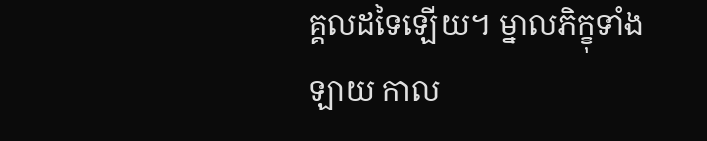គ្គលដទៃឡើយ។ ម្នាលភិក្ខុទាំងឡាយ កាល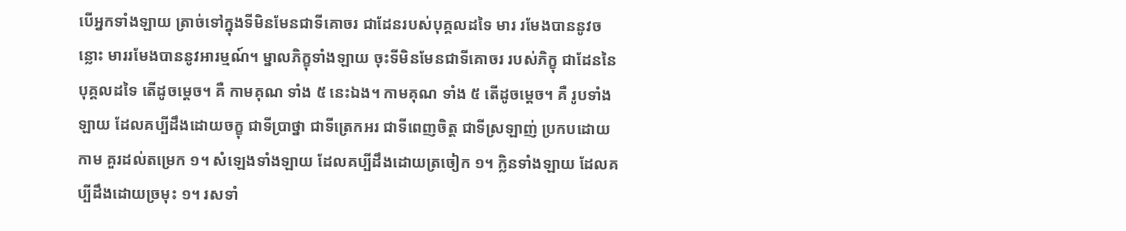បើអ្នកទាំងឡាយ ត្រាច់ទៅក្នុងទីមិនមែនជាទីគោចរ ជាដែនរបស់បុគ្គលដទៃ មារ រមែងបាននូវចន្លោះ មាររមែងបាននូវអារម្មណ៍។ ម្នាលភិក្ខុទាំងឡាយ ចុះទីមិនមែនជាទីគោចរ របស់ភិក្ខុ ជាដែននៃបុគ្គលដទៃ តើដូចម្តេច។ គឺ កាមគុណ ទាំង ៥ នេះឯង។ កាមគុណ ទាំង ៥ តើដូចម្តេច។ គឺ រូបទាំងឡាយ ដែលគប្បីដឹងដោយចក្ខុ ជាទីប្រាថ្នា ជាទីត្រេកអរ ជាទីពេញចិត្ត ជាទីស្រឡាញ់ ប្រកបដោយកាម គួរដល់តម្រេក ១។ សំឡេងទាំងឡាយ ដែលគប្បីដឹងដោយត្រចៀក ១។ ក្លិនទាំងឡាយ ដែលគប្បីដឹងដោយច្រមុះ ១។ រសទាំ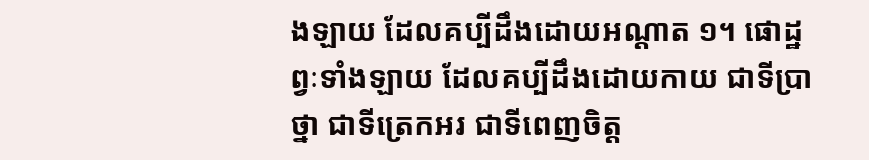ងឡាយ ដែលគប្បីដឹងដោយអណ្តាត ១។ ផោដ្ឋព្វៈទាំងឡាយ ដែលគប្បីដឹងដោយកាយ ជាទីប្រាថ្នា ជាទីត្រេកអរ ជាទីពេញចិត្ត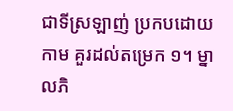ជាទីស្រឡាញ់ ប្រកបដោយកាម គួរដល់តម្រេក ១។ ម្នាលភិ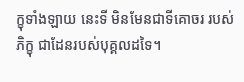ក្ខុទាំងឡាយ នេះទី មិនមែនជាទីគោចរ របស់ភិក្ខុ ជាដែនរបស់បុគ្គលដទៃ។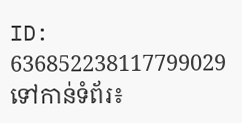ID: 636852238117799029
ទៅកាន់ទំព័រ៖